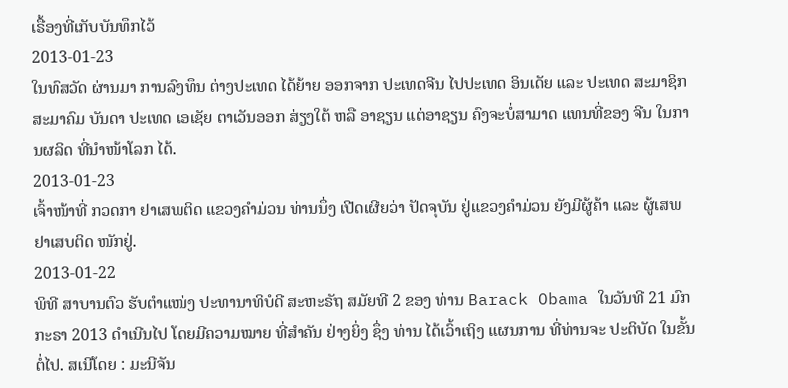ເຣື້ອງທີ່ເກັບບັນທຶກໄວ້
2013-01-23
ໃນທົສວັດ ຜ່ານມາ ການລົງທຶນ ຕ່າງປະເທດ ໄດ້ຍ້າຍ ອອກຈາກ ປະເທດຈີນ ໄປປະເທດ ອິນເດັຍ ແລະ ປະເທດ ສະມາຊິກ ສະມາຄົມ ບັນດາ ປະເທດ ເອເຊັຍ ຕາເວັນອອກ ສ່ຽງໃຕ້ ຫລື ອາຊຽນ ແຕ່ອາຊຽນ ຄົງຈະບໍ່ສາມາດ ແທນທີ່ຂອງ ຈີນ ໃນການຜລິດ ທີ່ນໍາໜ້າໂລກ ໄດ້.
2013-01-23
ເຈົ້າໜ້າທີ່ ກວດກາ ຢາເສພຕິດ ແຂວງຄໍາມ່ວນ ທ່ານນຶ່ງ ເປີດເຜີຍວ່າ ປັດຈຸບັນ ຢູ່ແຂວງຄໍາມ່ວນ ຍັງມີຜູ້ຄ້າ ແລະ ຜູ້ເສພ ຢາເສບຕິດ ໜັກຢູ່.
2013-01-22
ພິທີ ສາບານຕົວ ຮັບຕໍາແໜ່ງ ປະທານາທິບໍດີ ສະຫະຣັຖ ສມັຍທີ 2 ຂອງ ທ່ານ Barack Obama ໃນວັນທີ 21 ມົກກະຣາ 2013 ດໍາເນີນໄປ ໂດຍມີຄວາມໝາຍ ທີ່ສໍາຄັນ ຢ່າງຍິ່ງ ຊຶ່ງ ທ່ານ ໄດ້ເວົ້າເຖິງ ແຜນການ ທີ່ທ່ານຈະ ປະຕິບັດ ໃນຂັ້ນຕໍ່ໄປ. ສເນີໂດຍ : ມະນີຈັນ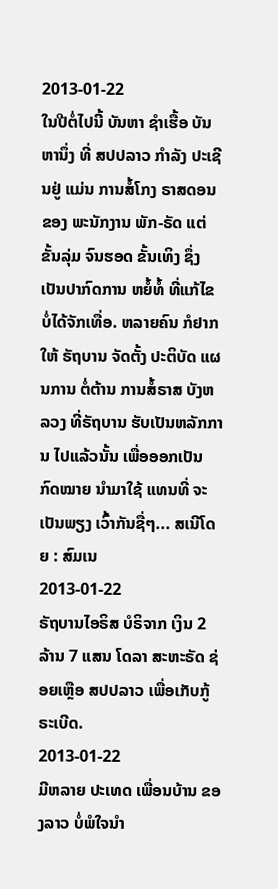2013-01-22
ໃນປີຕໍ່ໄປນີ້ ບັນຫາ ຊໍາເຮື້ອ ບັນຫານຶ່ງ ທີ່ ສປປລາວ ກໍາລັງ ປະເຊີນຢູ່ ແມ່ນ ການສໍ້ໂກງ ຣາສດອນ ຂອງ ພະນັກງານ ພັກ-ຣັດ ແຕ່ຂັ້ນລຸ່ມ ຈົນຮອດ ຂັ້ນເທິງ ຊຶ່ງ ເປັນປາກົດການ ຫຍໍ້ທໍ້ ທີ່ແກ້ໄຂ ບໍ່ໄດ້ຈັກເທື່ອ. ຫລາຍຄົນ ກໍຢາກໃຫ້ ຣັຖບານ ຈັດຕັ້ງ ປະຕິບັດ ແຜນການ ຕໍ່ຕ້ານ ການສໍ້ຣາສ ບັງຫລວງ ທີ່ຣັຖບານ ຮັບເປັນຫລັກການ ໄປແລ້ວນັ້ນ ເພື່ອອອກເປັນ ກົດໝາຍ ນໍາມາໃຊ້ ແທນທີ່ ຈະເປັນພຽງ ເວົ້າກັນຊື່ໆ... ສເນີໂດຍ : ສົມເນ
2013-01-22
ຣັຖບານໄອຣິສ ບໍຣິຈາກ ເງິນ 2 ລ້ານ 7 ແສນ ໂດລາ ສະຫະຣັດ ຊ່ອຍເຫຼືອ ສປປລາວ ເພື່ອເກັບກູ້ ຣະເບີດ.
2013-01-22
ມີຫລາຍ ປະເທດ ເພື່ອນບ້ານ ຂອງລາວ ບໍ່ພໍໃຈນໍາ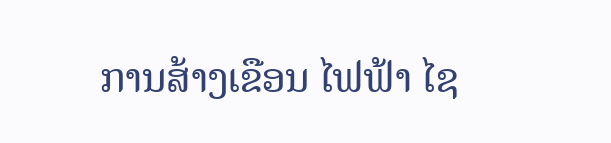ການສ້າງເຂືອນ ໄຟຟ້າ ໄຊ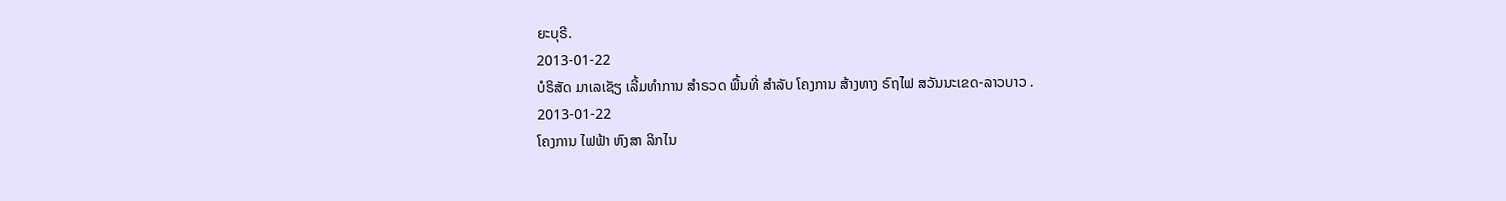ຍະບຸຣີ.
2013-01-22
ບໍຣິສັດ ມາເລເຊັຽ ເລີ້ມທຳການ ສຳຣວດ ພື້ນທີ່ ສໍາລັບ ໂຄງການ ສ້າງທາງ ຣົຖໄຟ ສວັນນະເຂດ-ລາວບາວ .
2013-01-22
ໂຄງການ ໄຟຟ້າ ຫົງສາ ລິກໄນ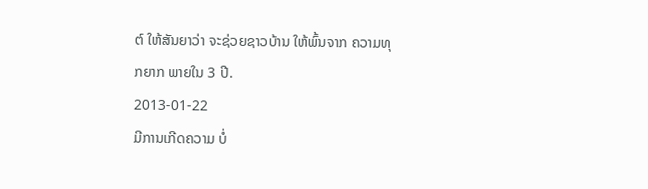ຕ໌ ໃຫ້ສັນຍາວ່າ ຈະຊ່ວຍຊາວບ້ານ ໃຫ້ພົ້ນຈາກ ຄວາມທຸກຍາກ ພາຍໃນ 3 ປີ.
2013-01-22
ມີການເກີດຄວາມ ບໍ່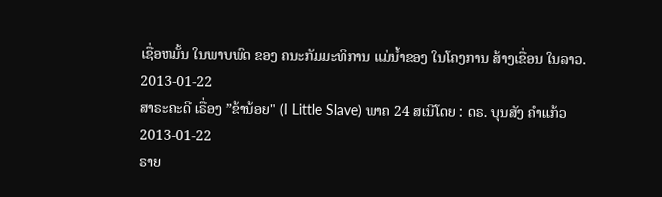ເຊື່ອຫມັ້ນ ໃນພາບພົດ ຂອງ ຄນະກັມມະທິການ ແມ່ນໍ້າຂອງ ໃນໂຄງການ ສ້າງເຂື່ອນ ໃນລາວ.
2013-01-22
ສາຣະຄະດີ ເຣື່ອງ ”ຂ້ານ້ອຍ" (I Little Slave) ພາຄ 24 ສເນີໂດຍ : ດຣ. ບຸນສັງ ຄຳແກ້ວ
2013-01-22
ຣາຍ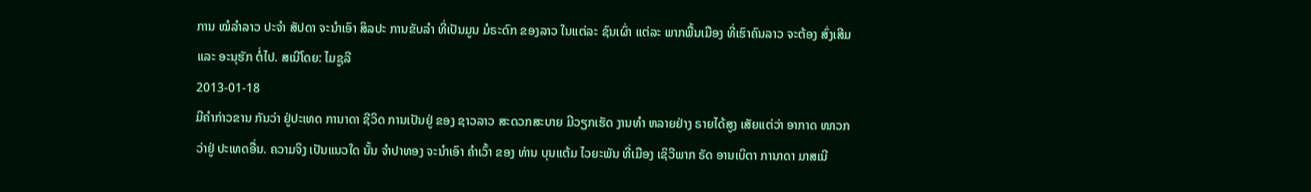ການ ໝໍລຳລາວ ປະຈຳ ສັປດາ ຈະນໍາເອົາ ສິລປະ ການຂັບລໍາ ທີ່ເປັນມູນ ມໍຣະດົກ ຂອງລາວ ໃນແຕ່ລະ ຊົນເຜົ່າ ແຕ່ລະ ພາກພື້ນເມືອງ ທີ່ເຮົາຄົນລາວ ຈະຕ້ອງ ສົ່ງເສີມ ແລະ ອະນຸຮັກ ຕໍ່ໄປ. ສເນີໂດຍ: ໄມຊູລີ
2013-01-18
ມີຄໍາກ່າວຂານ ກັນວ່າ ຢູ່ປະເທດ ການາດາ ຊີວິດ ການເປັນຢູ່ ຂອງ ຊາວລາວ ສະດວກສະບາຍ ມີວຽກເຮັດ ງານທໍາ ຫລາຍຢ່າງ ຣາຍໄດ້ສູງ ເສັຍແຕ່ວ່າ ອາກາດ ໜາວກວ່າຢູ່ ປະເທດອື່ນ. ຄວາມຈິງ ເປັນແນວໃດ ນັ້ນ ຈໍາປາທອງ ຈະນໍາເອົາ ຄໍາເວົ້າ ຂອງ ທ່ານ ບຸນແຕ້ມ ໄວຍະພັນ ທີ່ເມືອງ ເຊິວີພາກ ຣັດ ອານເບິຕາ ການາດາ ມາສເນີ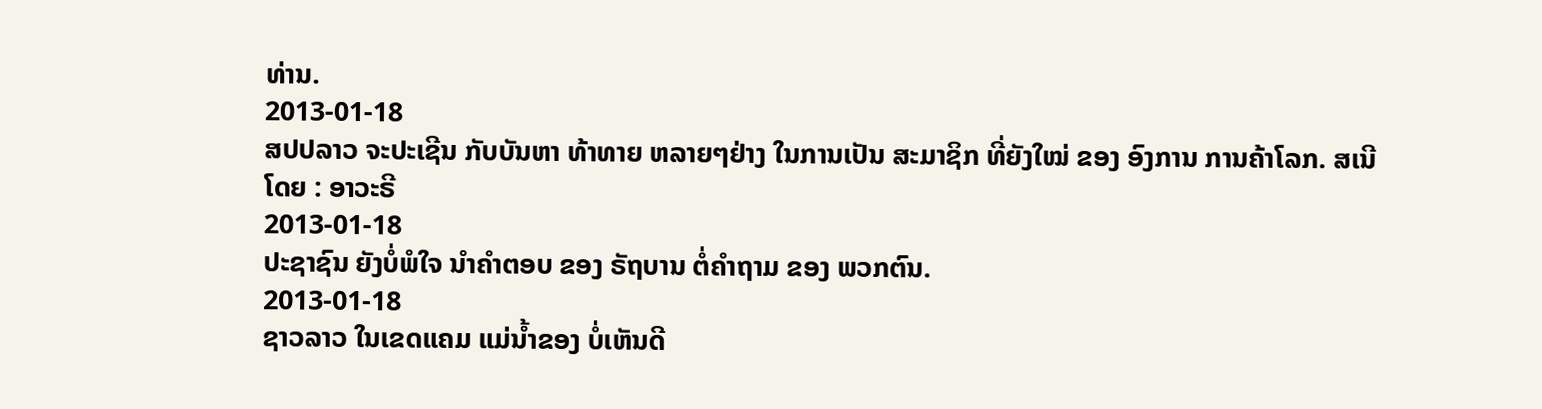ທ່ານ.
2013-01-18
ສປປລາວ ຈະປະເຊີນ ກັບບັນຫາ ທ້າທາຍ ຫລາຍໆຢ່າງ ໃນການເປັນ ສະມາຊິກ ທີ່ຍັງໃໝ່ ຂອງ ອົງການ ການຄ້າໂລກ. ສເນີໂດຍ : ອາວະຣີ
2013-01-18
ປະຊາຊົນ ຍັງບໍ່ພໍໃຈ ນຳຄຳຕອບ ຂອງ ຣັຖບານ ຕໍ່ຄຳຖາມ ຂອງ ພວກຕົນ.
2013-01-18
ຊາວລາວ ໃນເຂດແຄມ ແມ່ນໍ້າຂອງ ບໍ່ເຫັນດີ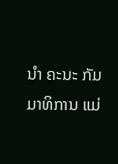ນໍາ ຄະນະ ກັມມາທິການ ແມ່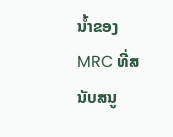ນໍ້າຂອງ MRC ທີ່ສນັບສນູ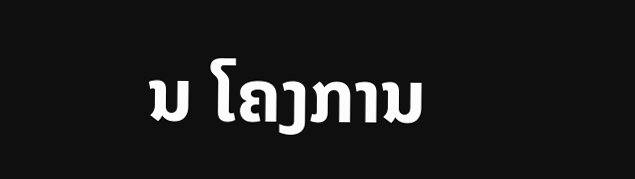ນ ໂຄງການ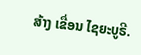ສ້າງ ເຂື່ອນ ໄຊຍະບູຣີ.